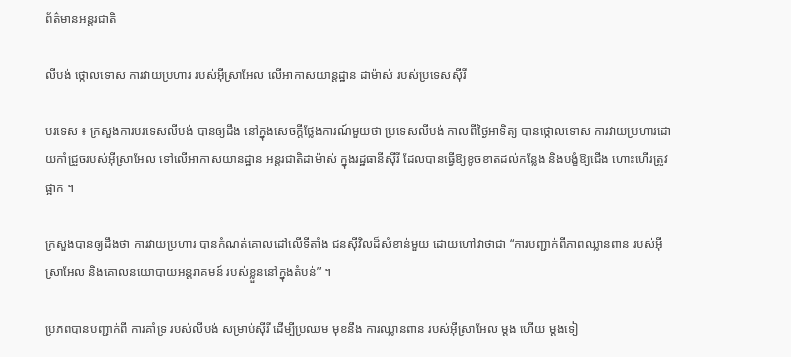ព័ត៌មានអន្តរជាតិ

លីបង់ ថ្កោលទោស ការវាយប្រហារ របស់អ៊ីស្រាអែល លើអាកាសយាន្ដដ្ឋាន ដាម៉ាស់ របស់ប្រទេសស៊ីរី

បរទេស ៖ ក្រសួងការបរទេសលីបង់ បានឲ្យដឹង នៅក្នុងសេចក្តីថ្លែងការណ៍មួយថា ប្រទេសលីបង់ កាលពីថ្ងៃអាទិត្យ បានថ្កោលទោស ការវាយប្រហារដោយកាំជ្រួចរបស់អ៊ីស្រាអែល ទៅលើអាកាសយានដ្ឋាន អន្តរជាតិដាម៉ាស់ ក្នុងរដ្ឋធានីស៊ីរី ដែលបានធ្វើឱ្យខូចខាតដល់កន្លែង និងបង្ខំឱ្យជើង ហោះហើរត្រូវផ្អាក ។

ក្រសួងបានឲ្យដឹងថា ការវាយប្រហារ បានកំណត់គោលដៅលើទីតាំង ជនស៊ីវិលដ៏សំខាន់មួយ ដោយហៅវាថាជា “ការបញ្ជាក់ពីភាពឈ្លានពាន របស់អ៊ីស្រាអែល និងគោលនយោបាយអន្តរាគមន៍ របស់ខ្លួននៅក្នុងតំបន់” ។

ប្រភពបានបញ្ជាក់ពី ការគាំទ្រ របស់លីបង់ សម្រាប់ស៊ីរី ដើម្បីប្រឈម មុខនឹង ការឈ្លានពាន របស់អ៊ីស្រាអែល ម្តង ហើយ ម្តងទៀ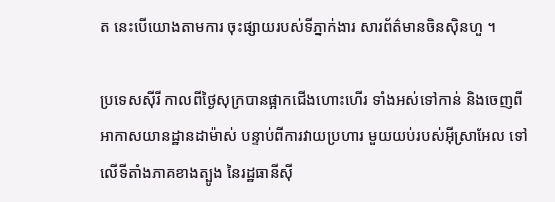ត នេះបើយោងតាមការ ចុះផ្សាយរបស់ទីភ្នាក់ងារ សារព័ត៌មានចិនស៊ិនហួ ។

ប្រទេសស៊ីរី កាលពីថ្ងៃសុក្របានផ្អាកជើងហោះហើរ ទាំងអស់ទៅកាន់ និងចេញពីអាកាសយានដ្ឋានដាម៉ាស់ បន្ទាប់ពីការវាយប្រហារ មួយយប់របស់អ៊ីស្រាអែល ទៅលើទីតាំងភាគខាងត្បូង នៃរដ្ឋធានីស៊ី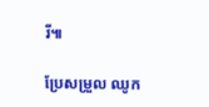រី៕

ប្រែសម្រួល ឈូក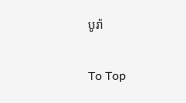បូរ៉ា

To Top